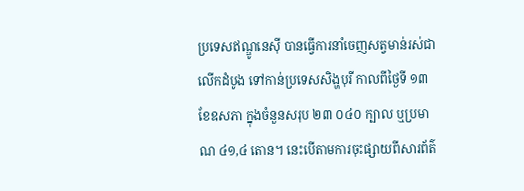ប្រទេសឥណ្ឌូនេស៊ី បានធ្វើការនាំចេញសត្វមាន់រស់ជាលើកដំបូង ទៅកាន់ប្រទេសសិង្ហបុរី កាលពីថ្ងៃទី ១៣ ខែឧសភា ក្នុងចំនួនសរុប ២៣ ០៤០ ក្បាល ឬប្រមាណ ៤១,៤ តោន។ នេះបើតាមការចុះផ្សាយពីសារព័ត៌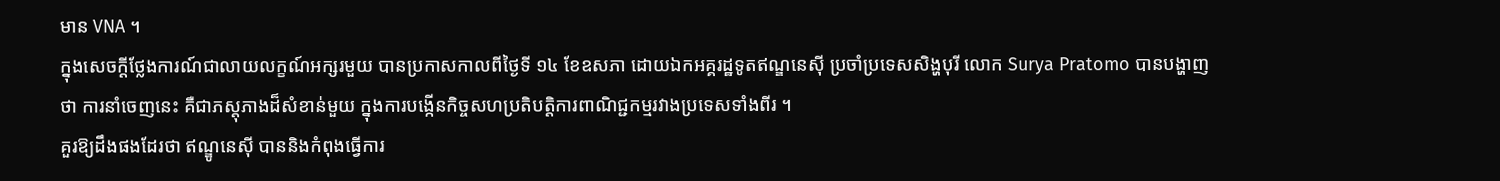មាន VNA ។
ក្នុងសេចក្តីថ្លែងការណ៍ជាលាយលក្ខណ៍អក្សរមួយ បានប្រកាសកាលពីថ្ងៃទី ១៤ ខែឧសភា ដោយឯកអគ្គរដ្ឋទូតឥណ្ឌនេស៊ី ប្រចាំប្រទេសសិង្ហបុរី លោក Surya Pratomo បានបង្ហាញថា ការនាំចេញនេះ គឺជាភស្តុភាងដ៏សំខាន់មួយ ក្នុងការបង្កើនកិច្ចសហប្រតិបត្តិការពាណិជ្ជកម្មរវាងប្រទេសទាំងពីរ ។
គួរឱ្យដឹងផងដែរថា ឥណ្ឌូនេស៊ី បាននិងកំពុងធ្វើការ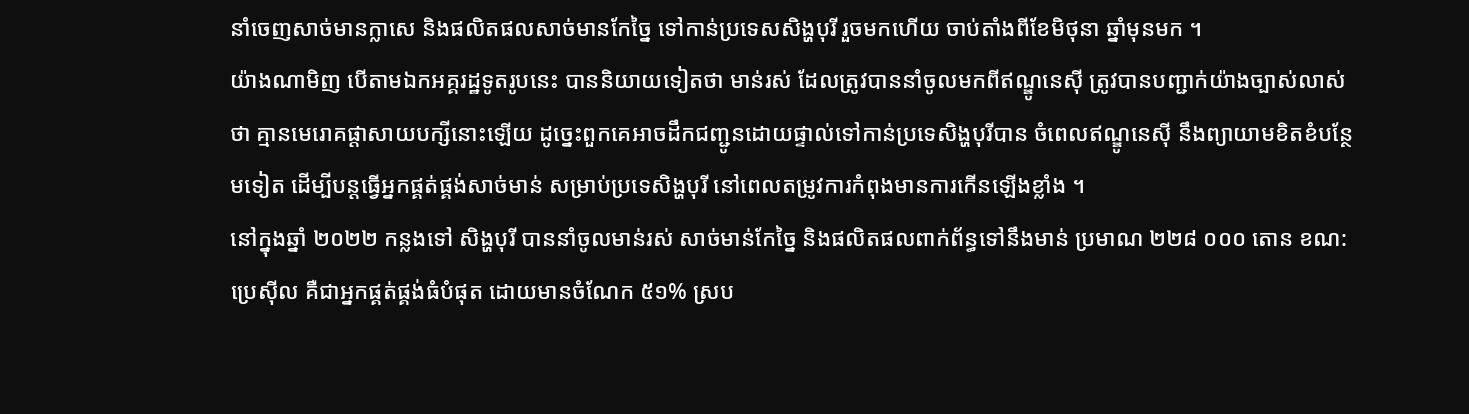នាំចេញសាច់មានក្លាសេ និងផលិតផលសាច់មានកែច្នៃ ទៅកាន់ប្រទេសសិង្ហបុរី រួចមកហើយ ចាប់តាំងពីខែមិថុនា ឆ្នាំមុនមក ។
យ៉ាងណាមិញ បើតាមឯកអគ្គរដ្ឋទូតរូបនេះ បាននិយាយទៀតថា មាន់រស់ ដែលត្រូវបាននាំចូលមកពីឥណ្ឌូនេស៊ី ត្រូវបានបញ្ជាក់យ៉ាងច្បាស់លាស់ថា គ្មានមេរោគផ្តាសាយបក្សីនោះឡើយ ដូច្នេះពួកគេអាចដឹកជញ្ជូនដោយផ្ទាល់ទៅកាន់ប្រទេសិង្ហបុរីបាន ចំពេលឥណ្ឌូនេស៊ី នឹងព្យាយាមខិតខំបន្ថែមទៀត ដើម្បីបន្តធ្វើអ្នកផ្គត់ផ្គង់សាច់មាន់ សម្រាប់ប្រទេសិង្ហបុរី នៅពេលតម្រូវការកំពុងមានការកើនឡើងខ្លាំង ។
នៅក្នុងឆ្នាំ ២០២២ កន្លងទៅ សិង្ហបុរី បាននាំចូលមាន់រស់ សាច់មាន់កែច្នៃ និងផលិតផលពាក់ព័ន្ធទៅនឹងមាន់ ប្រមាណ ២២៨ ០០០ តោន ខណ:ប្រេស៊ីល គឺជាអ្នកផ្គត់ផ្គង់ធំបំផុត ដោយមានចំណែក ៥១% ស្រប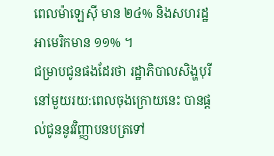ពេលម៉ាឡេស៊ី មាន ២៤% និងសហរដ្ឋអាមេរិកមាន ១១% ។
ជម្រាបជូនផងដែរថា រដ្ឋាភិបាលសិង្ហបុរី នៅមួយរយ:ពេលចុងក្រោយនេះ បានផ្តល់ជូននូវវិញ្ញាបនបត្រទៅ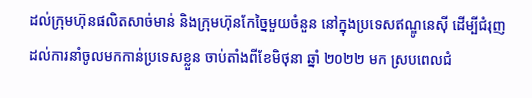ដល់ក្រុមហ៊ុនផលិតសាច់មាន់ និងក្រុមហ៊ុនកែច្នៃមួយចំនួន នៅក្នុងប្រទេសឥណ្ឌូនេស៊ី ដើម្បីជំរុញដល់ការនាំចូលមកកាន់ប្រទេសខ្លួន ចាប់តាំងពីខែមិថុនា ឆ្នាំ ២០២២ មក ស្របពេលជំ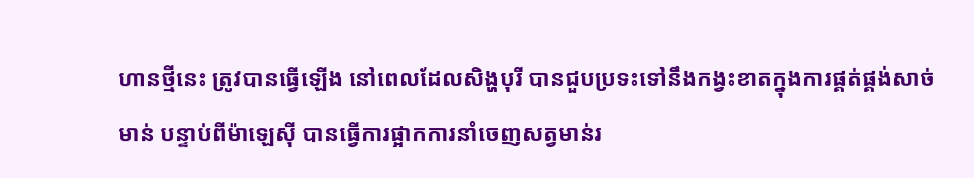ហានថ្មីនេះ ត្រូវបានធ្វើឡើង នៅពេលដែលសិង្ហបុរី បានជួបប្រទះទៅនឹងកង្វះខាតក្នុងការផ្គត់ផ្គង់សាច់មាន់ បន្ទាប់ពីម៉ាឡេស៊ី បានធ្វើការផ្អាកការនាំចេញសត្វមាន់រ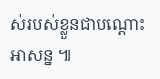ស់របស់ខ្លួនជាបណ្តោះអាសន្ន ៕